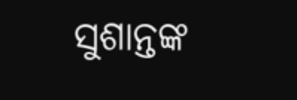ସୁଶାନ୍ତଙ୍କ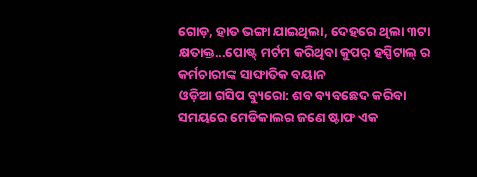ଗୋଡ଼, ହାତ ଭଙ୍ଗା ଯାଇଥିଲା, ଦେହରେ ଥିଲା ୩ଟା କ୍ଷତାକ୍ତ...ପୋଷ୍ଟ୍ ମର୍ଟମ କରିଥିବା କୁପର୍ ହସ୍ପିଟାଲ୍ ର କର୍ମଚାରୀଙ୍କ ସାଙ୍ଘାତିକ ବୟାନ
ଓଡ଼ିଆ ଗସିପ ବ୍ୟୁରୋ: ଶବ ବ୍ୟବଛେଦ କରିବା ସମୟରେ ମେଡିକାଲର ଜଣେ ଷ୍ଟାଫ ଏକ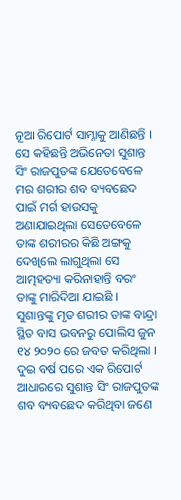ନୂଆ ରିପୋର୍ଟ ସାମ୍ନାକୁ ଆଣିଛନ୍ତି । ସେ କହିଛନ୍ତି ଅଭିନେତା ସୁଶାନ୍ତ ସିଂ ରାଜପୁତଙ୍କ ଯେତେବେଳେ ମର ଶରୀର ଶବ ବ୍ୟବଛେଦ ପାଇଁ ମର୍ଗ ହାଉସକୁ ଅଣାଯାଇଥିଲା ସେତେବେଳେ ତାଙ୍କ ଶରୀରର କିଛି ଅଙ୍ଗକୁ ଦେଖିଲେ ଲାଗୁଥିଲା ସେ ଆତ୍ମହତ୍ୟା କରିନାହାନ୍ତି ବରଂ ତାଙ୍କୁ ମାରିଦିଆ ଯାଇଛି ।
ସୁଶାନ୍ତଙ୍କୁ ମୃତ ଶରୀର ତାଙ୍କ ବାନ୍ଦ୍ରା ସ୍ଥିତ ବାସ ଭବନରୁ ପୋଲିସ ଜୁନ ୧୪ ୨୦୨୦ ରେ ଜବତ କରିଥିଲା । ଦୁଇ ବର୍ଷ ପରେ ଏକ ରିପୋର୍ଟ ଆଧାରରେ ସୁଶାନ୍ତ ସିଂ ରାଜପୁତଙ୍କ ଶବ ବ୍ୟବଛେଦ କରିଥିବା ଜଣେ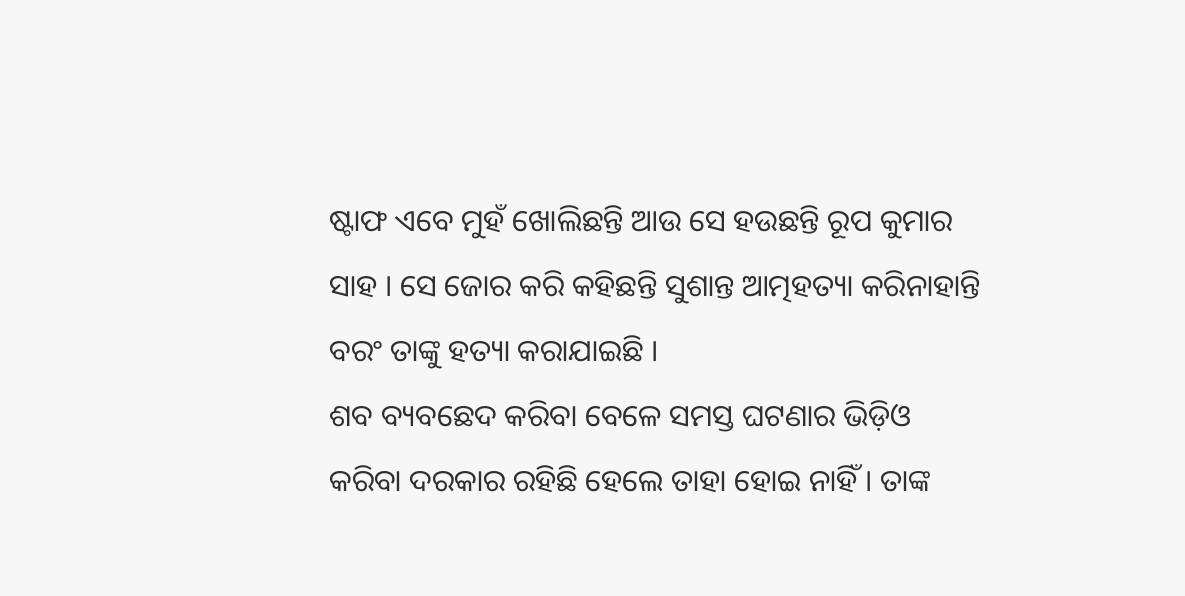ଷ୍ଟାଫ ଏବେ ମୁହଁ ଖୋଲିଛନ୍ତି ଆଉ ସେ ହଉଛନ୍ତି ରୂପ କୁମାର ସାହ । ସେ ଜୋର କରି କହିଛନ୍ତି ସୁଶାନ୍ତ ଆତ୍ମହତ୍ୟା କରିନାହାନ୍ତି ବରଂ ତାଙ୍କୁ ହତ୍ୟା କରାଯାଇଛି ।
ଶବ ବ୍ୟବଛେଦ କରିବା ବେଳେ ସମସ୍ତ ଘଟଣାର ଭିଡ଼ିଓ କରିବା ଦରକାର ରହିଛି ହେଲେ ତାହା ହୋଇ ନାହିଁ । ତାଙ୍କ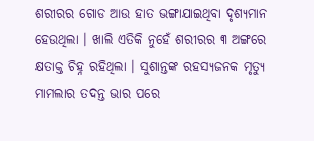ଶରୀରର ଗୋଡ ଆଉ ହାତ ଭଙ୍ଗାଯାଇଥିବା ଦୃଶ୍ୟମାନ ହେଉଥିଲା । ଖାଲି ଏତିକି ନୁହେଁ ଶରୀରର ୩ ଅଙ୍ଗରେ କ୍ଷତାକ୍ତ ଚିହ୍ନ ରହିଥିଲା । ସୁଶାନ୍ତଙ୍କ ରହସ୍ୟଜନକ ମୃତ୍ୟୁ ମାମଲାର ତଦନ୍ତ ଭାର ପରେ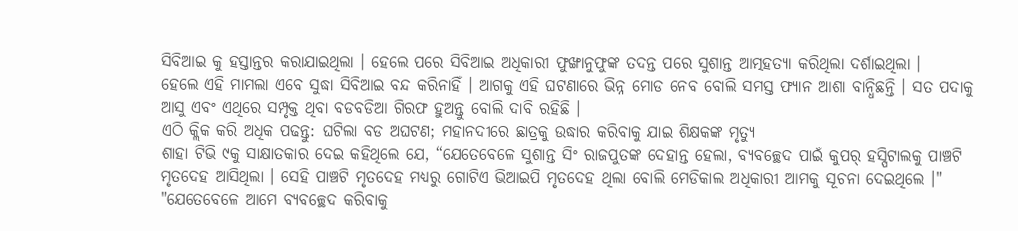ସିବିଆଇ କୁ ହସ୍ତାନ୍ତର କରାଯାଇଥିଲା । ହେଲେ ପରେ ସିବିଆଇ ଅଧିକାରୀ ଫୁଙ୍ଖାନୁଫୁଙ୍କ ତଦନ୍ତ ପରେ ସୁଶାନ୍ତ ଆତ୍ମହତ୍ୟା କରିଥିଲା ଦର୍ଶାଇଥିଲା ।
ହେଲେ ଏହି ମାମଲା ଏବେ ସୁଦ୍ଧା ସିବିଆଇ ବନ୍ଦ କରିନାହିଁ । ଆଗକୁ ଏହି ଘଟଣାରେ ଭିନ୍ନ ମୋଡ ନେବ ବୋଲି ସମସ୍ତ ଫ୍ୟାନ ଆଶା ବାନ୍ଧିଛନ୍ତି । ସତ ପଦାକୁ ଆସୁ ଏବଂ ଏଥିରେ ସମ୍ପୃକ୍ତ ଥିବା ବଡବଡିଆ ଗିରଫ ହୁଅନ୍ତୁ ବୋଲି ଦାବି ରହିଛି ।
ଏଠି କ୍ଲିକ କରି ଅଧିକ ପଢନ୍ତୁ: ଘଟିଲା ବଡ ଅଘଟଣ; ମହାନଦୀରେ ଛାତ୍ରକୁ ଉଦ୍ଧାର କରିବାକୁ ଯାଇ ଶିକ୍ଷକଙ୍କ ମୃତ୍ୟୁ
ଶାହା ଟିଭି ୯କୁ ସାକ୍ଷାତକାର ଦେଇ କହିଥିଲେ ଯେ, “ଯେତେବେଳେ ସୁଶାନ୍ତ ସିଂ ରାଜପୁତଙ୍କ ଦେହାନ୍ତ ହେଲା, ବ୍ୟବଚ୍ଛେଦ ପାଇଁ କୁପର୍ ହସ୍ପିଟାଲକୁ ପାଞ୍ଚଟି ମୃତଦେହ ଆସିଥିଲା । ସେହି ପାଞ୍ଚଟି ମୃତଦେହ ମଧ୍ୟରୁ ଗୋଟିଏ ଭିଆଇପି ମୃତଦେହ ଥିଲା ବୋଲି ମେଡିକାଲ ଅଧିକାରୀ ଆମକୁ ସୂଚନା ଦେଇଥିଲେ ।"
"ଯେତେବେଳେ ଆମେ ବ୍ୟବଚ୍ଛେଦ କରିବାକୁ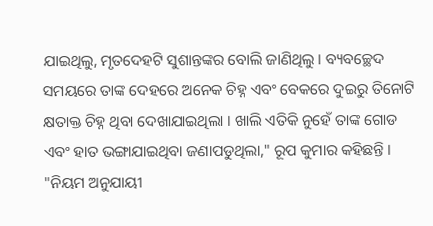ଯାଇଥିଲୁ, ମୃତଦେହଟି ସୁଶାନ୍ତଙ୍କର ବୋଲି ଜାଣିଥିଲୁ । ବ୍ୟବଚ୍ଛେଦ ସମୟରେ ତାଙ୍କ ଦେହରେ ଅନେକ ଚିହ୍ନ ଏବଂ ବେକରେ ଦୁଇରୁ ତିନୋଟି କ୍ଷତାକ୍ତ ଚିହ୍ନ ଥିବା ଦେଖାଯାଇଥିଲା । ଖାଲି ଏତିକି ନୁହେଁ ତାଙ୍କ ଗୋଡ ଏବଂ ହାତ ଭଙ୍ଗାଯାଇଥିବା ଜଣାପଡୁଥିଲା," ରୂପ କୁମାର କହିଛନ୍ତି ।
"ନିୟମ ଅନୁଯାୟୀ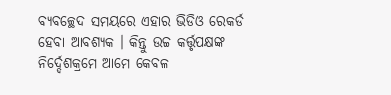ବ୍ୟବଚ୍ଛେଦ ସମୟରେ ଏହାର ଭିଡିଓ ରେକର୍ଡ ହେବା ଆବଶ୍ୟକ । କିନ୍ତୁ ଉଚ୍ଚ କର୍ତ୍ତୃପକ୍ଷଙ୍କ ନିର୍ଦ୍ଦେଶକ୍ରମେ ଆମେ କେବଳ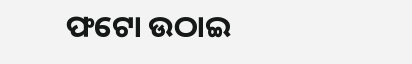ଫଟୋ ଉଠାଇ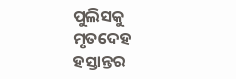ପୁଲିସକୁ ମୃତଦେହ ହସ୍ତାନ୍ତର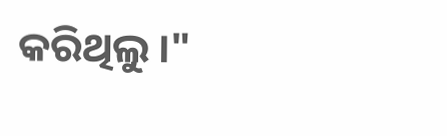କରିଥିଲୁ ।"